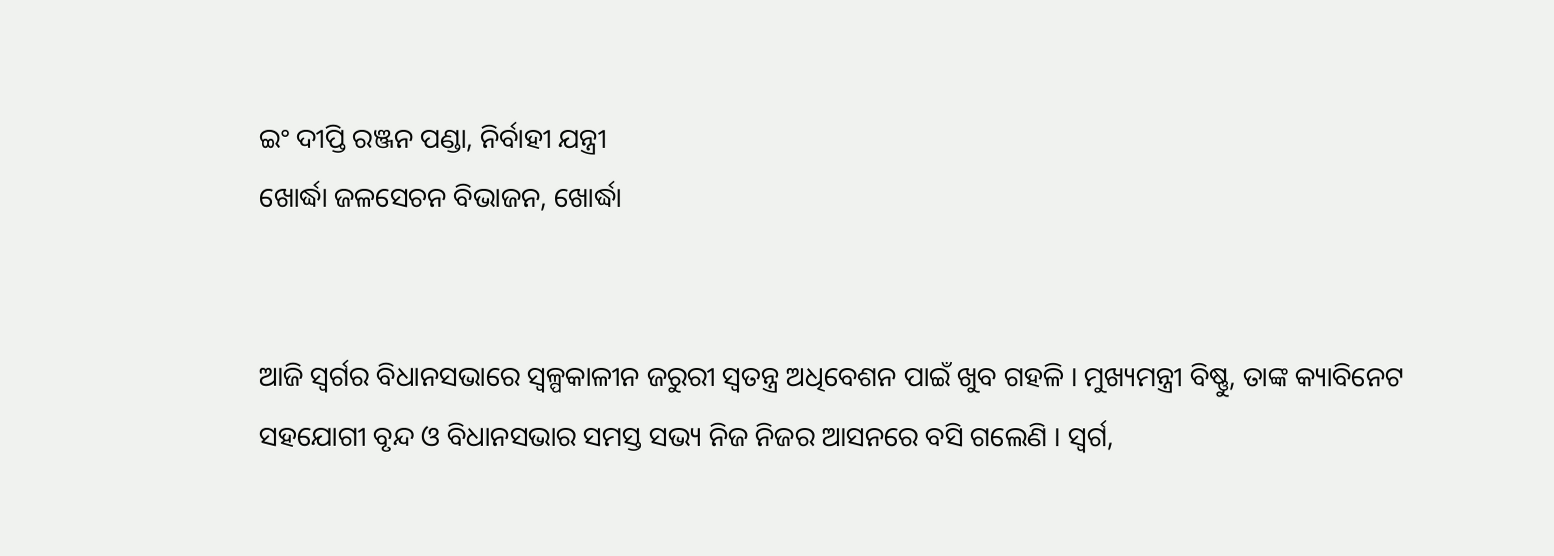ଇଂ ଦୀପ୍ତି ରଞ୍ଜନ ପଣ୍ଡା, ନିର୍ବାହୀ ଯନ୍ତ୍ରୀ
ଖୋର୍ଦ୍ଧା ଜଳସେଚନ ବିଭାଜନ, ଖୋର୍ଦ୍ଧା


ଆଜି ସ୍ଵର୍ଗର ବିଧାନସଭାରେ ସ୍ଵଳ୍ପକାଳୀନ ଜରୁରୀ ସ୍ଵତନ୍ତ୍ର ଅଧିବେଶନ ପାଇଁ ଖୁବ ଗହଳି । ମୁଖ୍ୟମନ୍ତ୍ରୀ ବିଷ୍ଣୁ, ତାଙ୍କ କ୍ୟାବିନେଟ ସହଯୋଗୀ ବୃନ୍ଦ ଓ ବିଧାନସଭାର ସମସ୍ତ ସଭ୍ୟ ନିଜ ନିଜର ଆସନରେ ବସି ଗଲେଣି । ସ୍ଵର୍ଗ,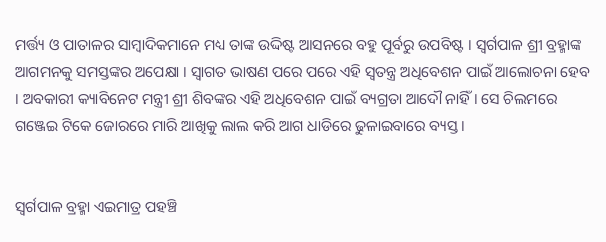ମର୍ତ୍ତ୍ୟ ଓ ପାତାଳର ସାମ୍ବାଦିକମାନେ ମଧ୍ୟ ତାଙ୍କ ଉଦ୍ଦିଷ୍ଟ ଆସନରେ ବହୁ ପୂର୍ବରୁ ଉପବିଷ୍ଟ । ସ୍ଵର୍ଗପାଳ ଶ୍ରୀ ବ୍ରହ୍ମାଙ୍କ ଆଗମନକୁ ସମସ୍ତଙ୍କର ଅପେକ୍ଷା । ସ୍ଵାଗତ ଭାଷଣ ପରେ ପରେ ଏହି ସ୍ଵତନ୍ତ୍ର ଅଧିବେଶନ ପାଇଁ ଆଲୋଚନା ହେବ । ଅବକାରୀ କ୍ୟାବିନେଟ ମନ୍ତ୍ରୀ ଶ୍ରୀ ଶିବଙ୍କର ଏହି ଅଧିବେଶନ ପାଇଁ ବ୍ୟଗ୍ରତା ଆଦୌ ନାହିଁ । ସେ ଚିଲମରେ ଗଞ୍ଜେଇ ଟିକେ ଜୋରରେ ମାରି ଆଖିକୁ ଲାଲ କରି ଆଗ ଧାଡିରେ ଢୁଳାଇବାରେ ବ୍ୟସ୍ତ ।


ସ୍ଵର୍ଗପାଳ ବ୍ରହ୍ମା ଏଇମାତ୍ର ପହଞ୍ଚି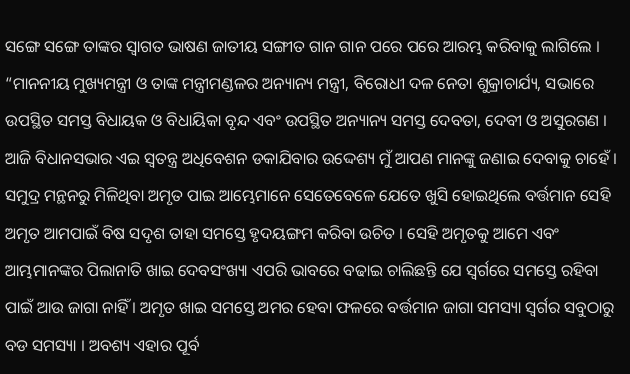ସଙ୍ଗେ ସଙ୍ଗେ ତାଙ୍କର ସ୍ଵାଗତ ଭାଷଣ ଜାତୀୟ ସଙ୍ଗୀତ ଗାନ ଗାନ ପରେ ପରେ ଆରମ୍ଭ କରିବାକୁ ଲାଗିଲେ । “ମାନନୀୟ ମୁଖ୍ୟମନ୍ତ୍ରୀ ଓ ତାଙ୍କ ମନ୍ତ୍ରୀମଣ୍ଡଳର ଅନ୍ୟାନ୍ୟ ମନ୍ତ୍ରୀ, ବିରୋଧୀ ଦଳ ନେତା ଶୁକ୍ରାଚାର୍ଯ୍ୟ, ସଭାରେ ଉପସ୍ଥିତ ସମସ୍ତ ବିଧାୟକ ଓ ବିଧାୟିକା ବୃନ୍ଦ ଏବଂ ଉପସ୍ଥିତ ଅନ୍ୟାନ୍ୟ ସମସ୍ତ ଦେବତା, ଦେବୀ ଓ ଅସୁରଗଣ । ଆଜି ବିଧାନସଭାର ଏଇ ସ୍ଵତନ୍ତ୍ର ଅଧିବେଶନ ଡକାଯିବାର ଉଦ୍ଦେଶ୍ୟ ମୁଁ ଆପଣ ମାନଙ୍କୁ ଜଣାଇ ଦେବାକୁ ଚାହେଁ । ସମୁଦ୍ର ମନ୍ଥନରୁ ମିଳିଥିବା ଅମୃତ ପାଇ ଆମ୍ଭେମାନେ ସେତେବେଳେ ଯେତେ ଖୁସି ହୋଇଥିଲେ ବର୍ତ୍ତମାନ ସେହି ଅମୃତ ଆମପାଇଁ ବିଷ ସଦୃଶ ତାହା ସମସ୍ତେ ହୃଦୟଙ୍ଗମ କରିବା ଉଚିତ । ସେହି ଅମୃତକୁ ଆମେ ଏବଂ ଆମ୍ଭମାନଙ୍କର ପିଲାନାତି ଖାଇ ଦେବସଂଖ୍ୟା ଏପରି ଭାବରେ ବଢାଇ ଚାଲିଛନ୍ତି ଯେ ସ୍ଵର୍ଗରେ ସମସ୍ତେ ରହିବା ପାଇଁ ଆଉ ଜାଗା ନାହିଁ । ଅମୃତ ଖାଇ ସମସ୍ତେ ଅମର ହେବା ଫଳରେ ବର୍ତ୍ତମାନ ଜାଗା ସମସ୍ୟା ସ୍ଵର୍ଗର ସବୁଠାରୁ ବଡ ସମସ୍ୟା । ଅବଶ୍ୟ ଏହାର ପୂର୍ବ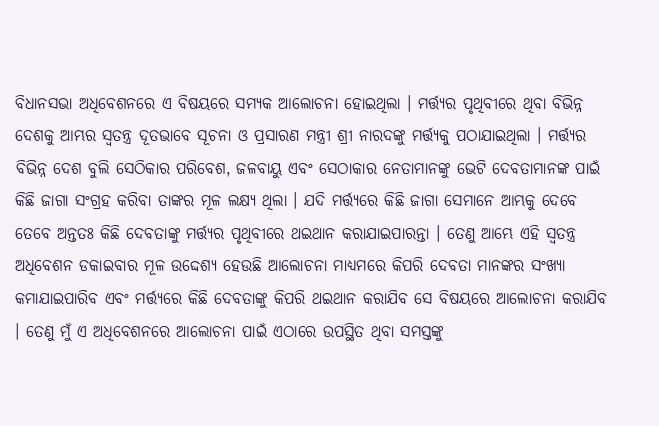ବିଧାନସଭା ଅଧିବେଶନରେ ଏ ବିଷୟରେ ସମ୍ୟକ ଆଲୋଚନା ହୋଇଥିଲା । ମର୍ତ୍ତ୍ୟର ପୃଥିବୀରେ ଥିବା ବିଭିନ୍ନ ଦେଶକୁ ଆମ୍ଭର ସ୍ଵତନ୍ତ୍ର ଦୂତଭାବେ ସୂଚନା ଓ ପ୍ରସାରଣ ମନ୍ତ୍ରୀ ଶ୍ରୀ ନାରଦଙ୍କୁ ମର୍ତ୍ତ୍ୟକୁ ପଠାଯାଇଥିଲା । ମର୍ତ୍ତ୍ୟର ବିଭିନ୍ନ ଦେଶ ବୁଲି ସେଠିକାର ପରିବେଶ, ଜଳବାୟୁ ଏବଂ ସେଠାକାର ନେତାମାନଙ୍କୁ ଭେଟି ଦେବତାମାନଙ୍କ ପାଇଁ କିଛି ଜାଗା ସଂଗ୍ରହ କରିବା ତାଙ୍କର ମୂଳ ଲକ୍ଷ୍ୟ ଥିଲା । ଯଦି ମର୍ତ୍ତ୍ୟରେ କିଛି ଜାଗା ସେମାନେ ଆମ୍ଭକୁ ଦେବେ ତେବେ ଅନ୍ତତଃ କିଛି ଦେବତାଙ୍କୁ ମର୍ତ୍ତ୍ୟର ପୃଥିବୀରେ ଥଇଥାନ କରାଯାଇପାରନ୍ତା । ତେଣୁ ଆମ୍ଭେ ଏହି ସ୍ଵତନ୍ତ୍ର ଅଧିବେଶନ ଡକାଇବାର ମୂଳ ଉଦ୍ଦେଶ୍ୟ ହେଉଛି ଆଲୋଚନା ମାଧ୍ୟମରେ କିପରି ଦେବତା ମାନଙ୍କର ସଂଖ୍ୟା କମାଯାଇପାରିବ ଏବଂ ମର୍ତ୍ତ୍ୟରେ କିଛି ଦେବତାଙ୍କୁ କିପରି ଥଇଥାନ କରାଯିବ ସେ ବିଷୟରେ ଆଲୋଚନା କରାଯିବ । ତେଣୁ ମୁଁ ଏ ଅଧିବେଶନରେ ଆଲୋଚନା ପାଇଁ ଏଠାରେ ଉପସ୍ଥିତ ଥିବା ସମସ୍ତଙ୍କୁ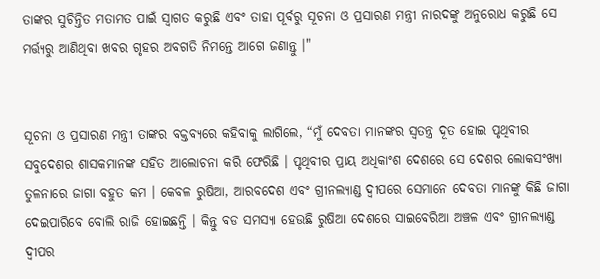ତାଙ୍କର ସୁଚିନ୍ତିତ ମତାମତ ପାଇଁ ସ୍ଵାଗତ କରୁଛି ଏବଂ ତାହା ପୂର୍ବରୁ ସୂଚନା ଓ ପ୍ରସାରଣ ମନ୍ତ୍ରୀ ନାରଦଙ୍କୁ ଅନୁରୋଧ କରୁଛି ସେ ମର୍ତ୍ତ୍ୟରୁ ଆଣିଥିବା ଖବର ଗୃହର ଅବଗତି ନିମନ୍ତେ ଆଗେ ଜଣାନ୍ତୁ ।"


ସୂଚନା ଓ ପ୍ରସାରଣ ମନ୍ତ୍ରୀ ତାଙ୍କର ବକ୍ତବ୍ୟରେ କହିବାକୁ ଲାଗିଲେ, “ମୁଁ ଦେବତା ମାନଙ୍କର ସ୍ଵତନ୍ତ୍ର ଦୂତ ହୋଇ ପୃଥିବୀର ସବୁଦେଶର ଶାସକମାନଙ୍କ ସହିତ ଆଲୋଚନା କରି ଫେରିଛି । ପୃଥିବୀର ପ୍ରାୟ ଅଧିକାଂଶ ଦେଶରେ ସେ ଦେଶର ଲୋକସଂଖ୍ୟା ତୁଳନାରେ ଜାଗା ବହୁତ କମ । କେବଳ ରୁଷିଆ, ଆରବଦେଶ ଏବଂ ଗ୍ରୀନଲ୍ୟାଣ୍ଡ ଦ୍ଵୀପରେ ସେମାନେ ଦେବତା ମାନଙ୍କୁ କିଛି ଜାଗା ଦେଇପାରିବେ ବୋଲି ରାଜି ହୋଇଛନ୍ତି । କିନ୍ତୁ ବଡ ସମସ୍ୟା ହେଉଛି ରୁଷିଆ ଦେଶରେ ସାଇବେରିଆ ଅଞ୍ଚଳ ଏବଂ ଗ୍ରୀନଲ୍ୟାଣ୍ଡ ଦ୍ଵୀପର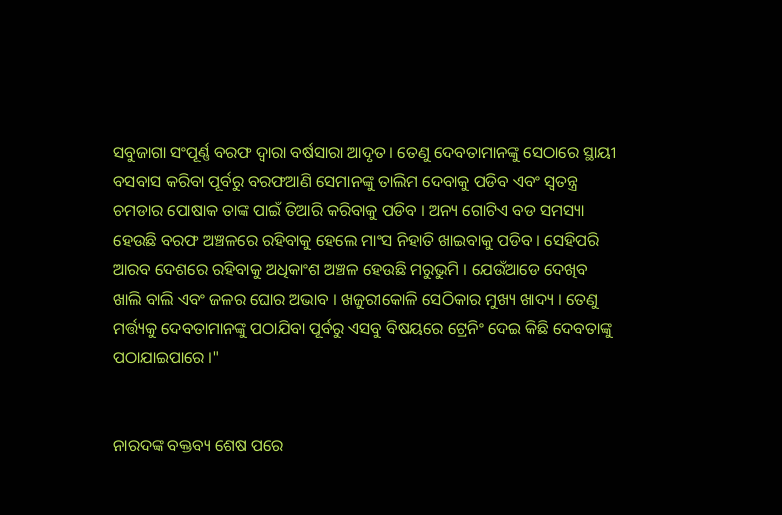ସବୁଜାଗା ସଂପୂର୍ଣ୍ଣ ବରଫ ଦ୍ଵାରା ବର୍ଷସାରା ଆଦୃତ । ତେଣୁ ଦେବତାମାନଙ୍କୁ ସେଠାରେ ସ୍ଥାୟୀ ବସବାସ କରିବା ପୂର୍ବରୁ ବରଫଆଣି ସେମାନଙ୍କୁ ତାଲିମ ଦେବାକୁ ପଡିବ ଏବଂ ସ୍ଵତନ୍ତ୍ର ଚମଡାର ପୋଷାକ ତାଙ୍କ ପାଇଁ ତିଆରି କରିବାକୁ ପଡିବ । ଅନ୍ୟ ଗୋଟିଏ ବଡ ସମସ୍ୟା ହେଉଛି ବରଫ ଅଞ୍ଚଳରେ ରହିବାକୁ ହେଲେ ମାଂସ ନିହାତି ଖାଇବାକୁ ପଡିବ । ସେହିପରି ଆରବ ଦେଶରେ ରହିବାକୁ ଅଧିକାଂଶ ଅଞ୍ଚଳ ହେଉଛି ମରୁଭୁମି । ଯେଉଁଆଡେ ଦେଖିବ ଖାଲି ବାଲି ଏବଂ ଜଳର ଘୋର ଅଭାବ । ଖଜୁରୀକୋଳି ସେଠିକାର ମୁଖ୍ୟ ଖାଦ୍ୟ । ତେଣୁ ମର୍ତ୍ତ୍ୟକୁ ଦେବତାମାନଙ୍କୁ ପଠାଯିବା ପୂର୍ବରୁ ଏସବୁ ବିଷୟରେ ଟ୍ରେନିଂ ଦେଇ କିଛି ଦେବତାଙ୍କୁ ପଠାଯାଇପାରେ ।"


ନାରଦଙ୍କ ବକ୍ତବ୍ୟ ଶେଷ ପରେ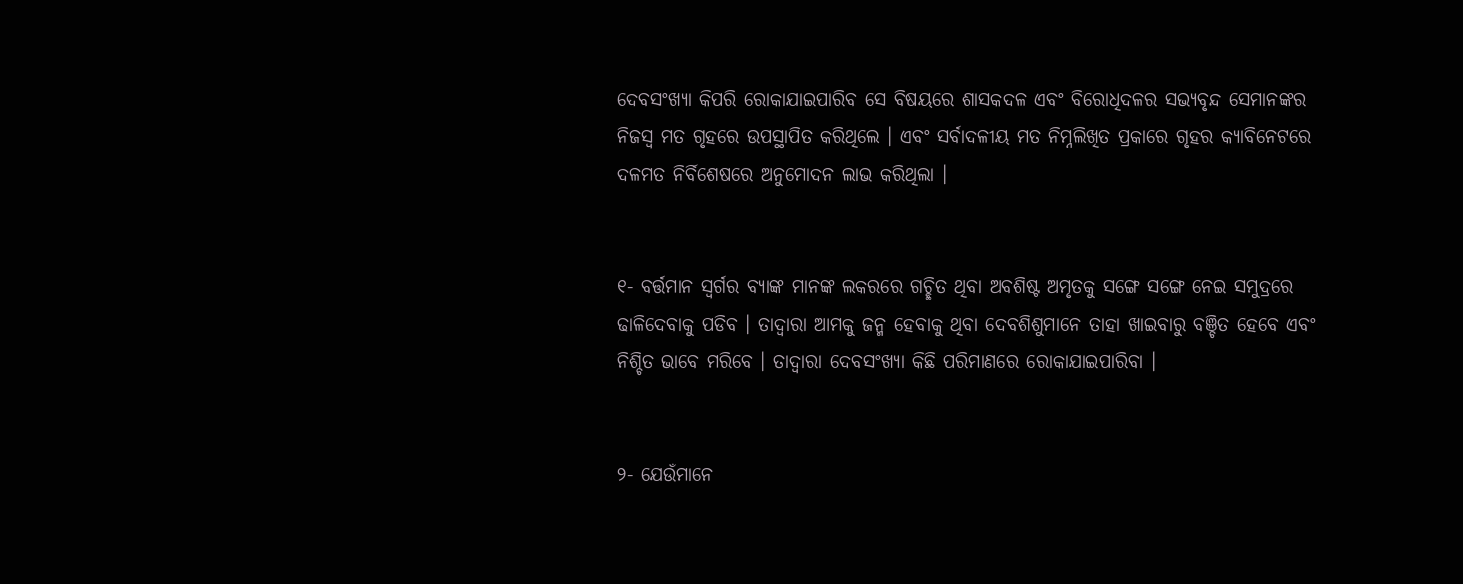ଦେବସଂଖ୍ୟା କିପରି ରୋକାଯାଇପାରିବ ସେ ବିଷୟରେ ଶାସକଦଳ ଏବଂ ବିରୋଧିଦଳର ସଭ୍ୟବୃନ୍ଦ ସେମାନଙ୍କର ନିଜସ୍ୱ ମତ ଗୃହରେ ଉପସ୍ଥାପିତ କରିଥିଲେ । ଏବଂ ସର୍ବାଦଳୀୟ ମତ ନିମ୍ନଲିଖିତ ପ୍ରକାରେ ଗୃହର କ୍ୟାବିନେଟରେ ଦଳମତ ନିର୍ବିଶେଷରେ ଅନୁମୋଦନ ଲାଭ କରିଥିଲା ।


୧- ବର୍ତ୍ତମାନ ସ୍ଵର୍ଗର ବ୍ୟାଙ୍କ ମାନଙ୍କ ଲକରରେ ଗଚ୍ଛିତ ଥିବା ଅବଶିଷ୍ଟ ଅମୃତକୁ ସଙ୍ଗେ ସଙ୍ଗେ ନେଇ ସମୁଦ୍ରରେ ଢାଳିଦେବାକୁ ପଡିବ । ତାଦ୍ଵାରା ଆମକୁ ଜନ୍ମ ହେବାକୁ ଥିବା ଦେବଶିଶୁମାନେ ତାହା ଖାଇବାରୁ ବଞ୍ଚିତ ହେବେ ଏବଂ ନିଶ୍ଚିତ ଭାବେ ମରିବେ । ତାଦ୍ଵାରା ଦେବସଂଖ୍ୟା କିଛି ପରିମାଣରେ ରୋକାଯାଇପାରିବା ।


୨- ଯେଉଁମାନେ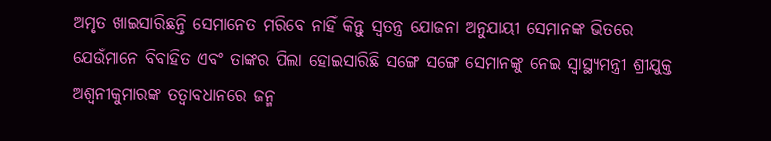ଅମୃତ ଖାଇସାରିଛନ୍ତି ସେମାନେତ ମରିବେ ନାହିଁ କିନ୍ତୁ ସ୍ଵତନ୍ତ୍ର ଯୋଜନା ଅନୁଯାୟୀ ସେମାନଙ୍କ ଭିତରେ ଯେଉଁମାନେ ବିବାହିତ ଏବଂ ତାଙ୍କର ପିଲା ହୋଇସାରିଛି ସଙ୍ଗେ ସଙ୍ଗେ ସେମାନଙ୍କୁ ନେଇ ସ୍ୱାସ୍ଥ୍ୟମନ୍ତ୍ରୀ ଶ୍ରୀଯୁକ୍ତ ଅଶ୍ଵନୀକୁମାରଙ୍କ ତତ୍ଵାବଧାନରେ ଜନ୍ମ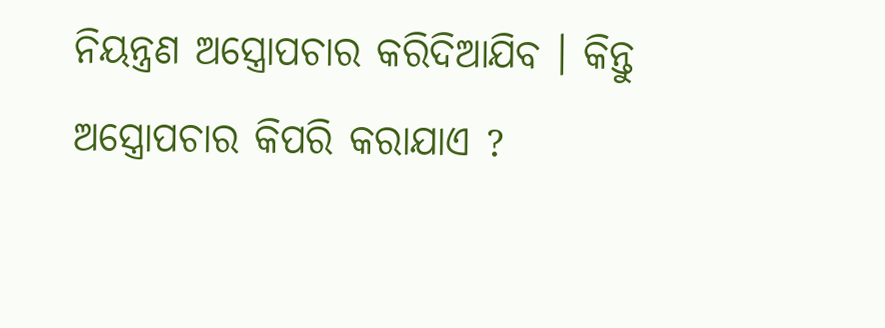ନିୟନ୍ତ୍ରଣ ଅସ୍ତ୍ରୋପଚାର କରିଦିଆଯିବ । କିନ୍ତୁ ଅସ୍ତ୍ରୋପଚାର କିପରି କରାଯାଏ ?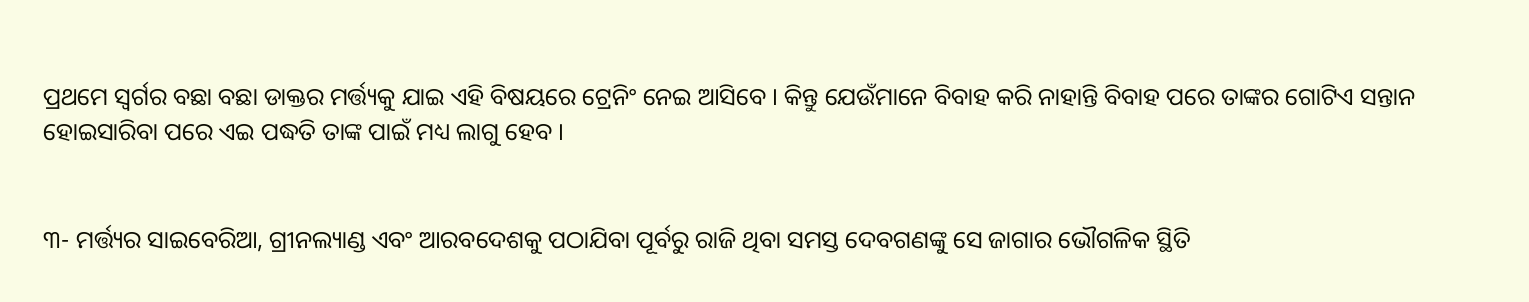ପ୍ରଥମେ ସ୍ଵର୍ଗର ବଛା ବଛା ଡାକ୍ତର ମର୍ତ୍ତ୍ୟକୁ ଯାଇ ଏହି ବିଷୟରେ ଟ୍ରେନିଂ ନେଇ ଆସିବେ । କିନ୍ତୁ ଯେଉଁମାନେ ବିବାହ କରି ନାହାନ୍ତି ବିବାହ ପରେ ତାଙ୍କର ଗୋଟିଏ ସନ୍ତାନ ହୋଇସାରିବା ପରେ ଏଇ ପଦ୍ଧତି ତାଙ୍କ ପାଇଁ ମଧ୍ୟ ଲାଗୁ ହେବ ।


୩- ମର୍ତ୍ତ୍ୟର ସାଇବେରିଆ, ଗ୍ରୀନଲ୍ୟାଣ୍ଡ ଏବଂ ଆରବଦେଶକୁ ପଠାଯିବା ପୂର୍ବରୁ ରାଜି ଥିବା ସମସ୍ତ ଦେବଗଣଙ୍କୁ ସେ ଜାଗାର ଭୌଗଳିକ ସ୍ଥିତି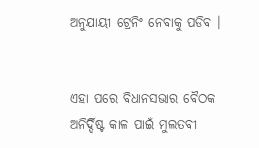ଅନୁଯାୟୀ ଟ୍ରେନିଂ ନେବାକୁ ପଡିବ ।


ଏହା ପରେ ବିଧାନସଭାର ବୈଠକ ଅନିର୍ଦ୍ଦିଷ୍ଟ କାଳ ପାଇଁ ମୁଲତବୀ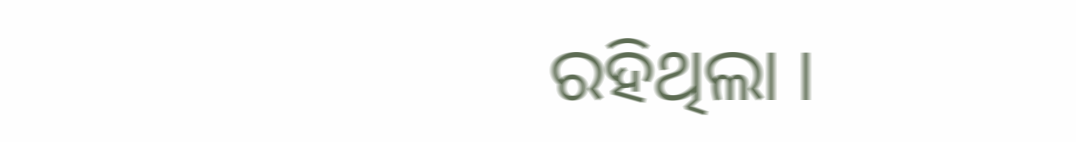ରହିଥିଲା ।